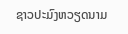ຊາວປະມົງຫວຽດນາມ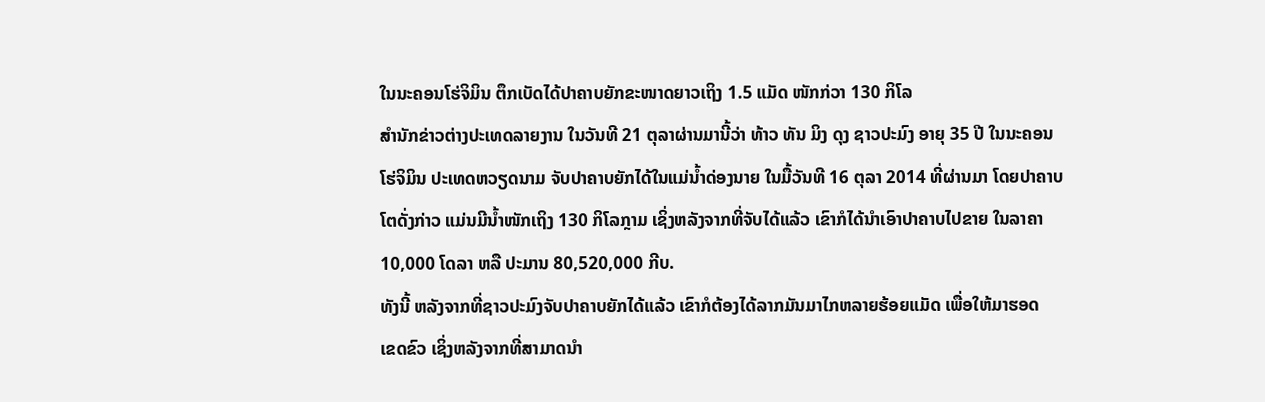ໃນນະຄອນໂຮ່ຈິມິນ ຕຶກເບັດໄດ້ປາຄາບຍັກຂະໜາດຍາວເຖິງ 1.5 ແມັດ ໜັກກ່ວາ 130 ກິໂລ
ສຳນັກຂ່າວຕ່າງປະເທດລາຍງານ ໃນວັນທີ 21 ຕຸລາຜ່ານມານີ້ວ່າ ທ້າວ ທັນ ມິງ ດຸງ ຊາວປະມົງ ອາຍຸ 35 ປີ ໃນນະຄອນ
ໂຮ່ຈິມິນ ປະເທດຫວຽດນາມ ຈັບປາຄາບຍັກໄດ້ໃນແມ່ນ້ຳດ່ອງນາຍ ໃນມື້ວັນທີ 16 ຕຸລາ 2014 ທີ່ຜ່ານມາ ໂດຍປາຄາບ
ໂຕດັ່ງກ່າວ ແມ່ນມີນ້ຳໜັກເຖິງ 130 ກິໂລກຼາມ ເຊິ່ງຫລັງຈາກທີ່ຈັບໄດ້ແລ້ວ ເຂົາກໍໄດ້ນຳເອົາປາຄາບໄປຂາຍ ໃນລາຄາ
10,000 ໂດລາ ຫລື ປະມານ 80,520,000 ກີບ.
ທັງນີ້ ຫລັງຈາກທີ່ຊາວປະມົງຈັບປາຄາບຍັກໄດ້ແລ້ວ ເຂົາກໍຕ້ອງໄດ້ລາກມັນມາໄກຫລາຍຮ້ອຍແມັດ ເພື່ອໃຫ້ມາຮອດ
ເຂດຂົວ ເຊິ່ງຫລັງຈາກທີ່ສາມາດນຳ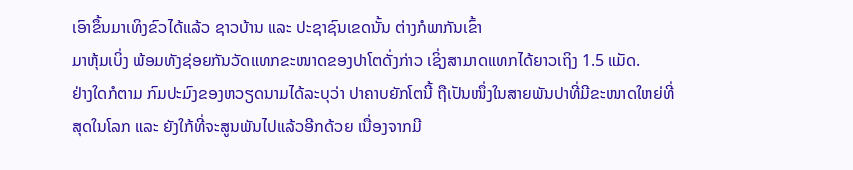ເອົາຂຶ້ນມາເທິງຂົວໄດ້ແລ້ວ ຊາວບ້ານ ແລະ ປະຊາຊົນເຂດນັ້ນ ຕ່າງກໍພາກັນເຂົ້າ
ມາຫຸ້ມເບິ່ງ ພ້ອມທັງຊ່ອຍກັນວັດແທກຂະໜາດຂອງປາໂຕດັ່ງກ່າວ ເຊິ່ງສາມາດແທກໄດ້ຍາວເຖິງ 1.5 ແມັດ.
ຢ່າງໃດກໍຕາມ ກົມປະມົງຂອງຫວຽດນາມໄດ້ລະບຸວ່າ ປາຄາບຍັກໂຕນີ້ ຖືເປັນໜຶ່ງໃນສາຍພັນປາທີ່ມີຂະໜາດໃຫຍ່ທີ່
ສຸດໃນໂລກ ແລະ ຍັງໃກ້ທີ່ຈະສູນພັນໄປແລ້ວອີກດ້ວຍ ເນື່ອງຈາກມີ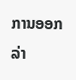ການອອກລ່າ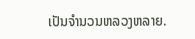ເປັນຈຳນວນຫລວງຫລາຍ.